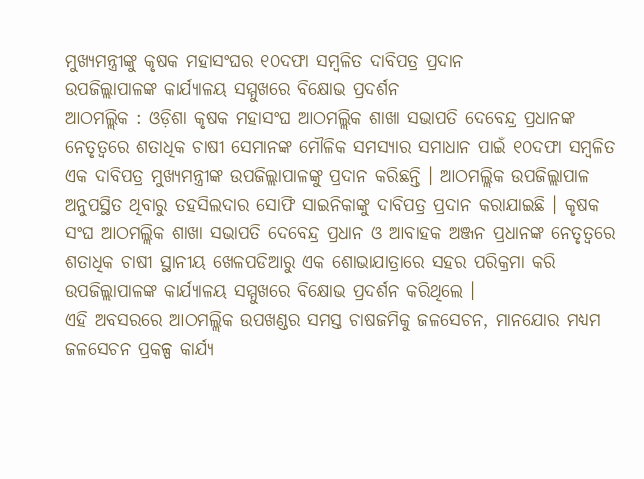ମୁଖ୍ୟମନ୍ତ୍ରୀଙ୍କୁ କୃଷକ ମହାସଂଘର ୧୦ଦଫା ସମ୍ବଳିତ ଦାବିପତ୍ର ପ୍ରଦାନ
ଉପଜିଲ୍ଲାପାଳଙ୍କ କାର୍ଯ୍ୟାଳୟ ସମ୍ମୁଖରେ ବିକ୍ଷୋଭ ପ୍ରଦର୍ଶନ
ଆଠମଲ୍ଲିକ : ଓଡ଼ିଶା କୃଷକ ମହାସଂଘ ଆଠମଲ୍ଲିକ ଶାଖା ସଭାପତି ଦେବେନ୍ଦ୍ର ପ୍ରଧାନଙ୍କ ନେତୃତ୍ୱରେ ଶତାଧିକ ଚାଷୀ ସେମାନଙ୍କ ମୌଳିକ ସମସ୍ୟାର ସମାଧାନ ପାଇଁ ୧୦ଦଫା ସମ୍ବଳିତ ଏକ ଦାବିପତ୍ର ମୁଖ୍ୟମନ୍ତ୍ରୀଙ୍କ ଉପଜିଲ୍ଲାପାଳଙ୍କୁ ପ୍ରଦାନ କରିଛନ୍ତି । ଆଠମଲ୍ଲିକ ଉପଜିଲ୍ଲାପାଳ ଅନୁପସ୍ଥିତ ଥିବାରୁ ତହସିଲଦାର ସୋଫି ସାଇନିକାଙ୍କୁ ଦାବିପତ୍ର ପ୍ରଦାନ କରାଯାଇଛି । କୃଷକ ସଂଘ ଆଠମଲ୍ଲିକ ଶାଖା ସଭାପତି ଦେବେନ୍ଦ୍ର ପ୍ରଧାନ ଓ ଆବାହକ ଅଞ୍ଜନ ପ୍ରଧାନଙ୍କ ନେତୃତ୍ୱରେ ଶତାଧିକ ଚାଷୀ ସ୍ଥାନୀୟ ଖେଳପଡିଆରୁ ଏକ ଶୋଭାଯାତ୍ରାରେ ସହର ପରିକ୍ରମା କରି ଉପଜିଲ୍ଲାପାଳଙ୍କ କାର୍ଯ୍ୟାଳୟ ସମ୍ମୁଖରେ ବିକ୍ଷୋଭ ପ୍ରଦର୍ଶନ କରିଥିଲେ ।
ଏହି ଅବସରରେ ଆଠମଲ୍ଲିକ ଉପଖଣ୍ଡର ସମସ୍ତ ଚାଷଜମିକୁ ଜଳସେଚନ, ମାନଯୋର ମଧ୍ୟମ ଜଳସେଚନ ପ୍ରକଳ୍ପ କାର୍ଯ୍ୟ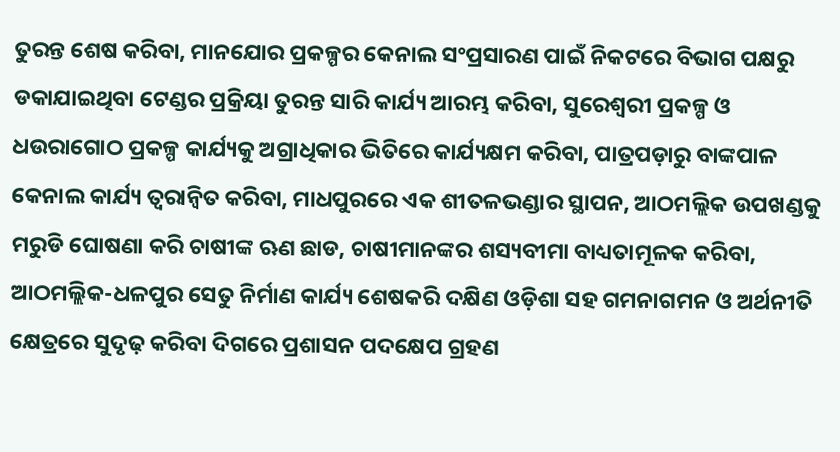ତୁରନ୍ତ ଶେଷ କରିବା, ମାନଯୋର ପ୍ରକଳ୍ପର କେନାଲ ସଂପ୍ରସାରଣ ପାଇଁ ନିକଟରେ ବିଭାଗ ପକ୍ଷରୁ ଡକାଯାଇଥିବା ଟେଣ୍ଡର ପ୍ରକ୍ରିୟା ତୁରନ୍ତ ସାରି କାର୍ଯ୍ୟ ଆରମ୍ଭ କରିବା, ସୁରେଶ୍ୱରୀ ପ୍ରକଳ୍ପ ଓ ଧଉରାଗୋଠ ପ୍ରକଳ୍ପ କାର୍ଯ୍ୟକୁ ଅଗ୍ରାଧିକାର ଭିତିରେ କାର୍ଯ୍ୟକ୍ଷମ କରିବା, ପାତ୍ରପଡ଼ାରୁ ବାଙ୍କପାଳ କେନାଲ କାର୍ଯ୍ୟ ତ୍ୱରାନ୍ୱିତ କରିବା, ମାଧପୁରରେ ଏକ ଶୀତଳଭଣ୍ଡାର ସ୍ଥାପନ, ଆଠମଲ୍ଲିକ ଉପଖଣ୍ଡକୁ ମରୁଡି ଘୋଷଣା କରି ଚାଷୀଙ୍କ ଋଣ ଛାଡ, ଚାଷୀମାନଙ୍କର ଶସ୍ୟବୀମା ବାଧ୍ୟତାମୂଳକ କରିବା, ଆଠମଲ୍ଲିକ-ଧଳପୁର ସେତୁ ନିର୍ମାଣ କାର୍ଯ୍ୟ ଶେଷକରି ଦକ୍ଷିଣ ଓଡ଼ିଶା ସହ ଗମନାଗମନ ଓ ଅର୍ଥନୀତି କ୍ଷେତ୍ରରେ ସୁଦୃଢ଼ କରିବା ଦିଗରେ ପ୍ରଶାସନ ପଦକ୍ଷେପ ଗ୍ରହଣ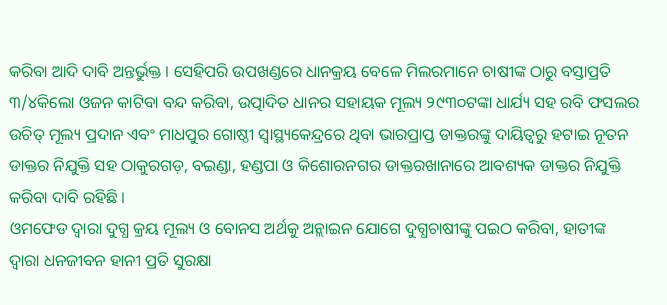କରିବା ଆଦି ଦାବି ଅନ୍ତର୍ଭୁକ୍ତ । ସେହିପରି ଉପଖଣ୍ଡରେ ଧାନକ୍ରୟ ବେଳେ ମିଲରମାନେ ଚାଷୀଙ୍କ ଠାରୁ ବସ୍ତାପ୍ରତି ୩/୪କିଲୋ ଓଜନ କାଟିବା ବନ୍ଦ କରିବା, ଉତ୍ପାଦିତ ଧାନର ସହାୟକ ମୂଲ୍ୟ ୨୯୩୦ଟଙ୍କା ଧାର୍ଯ୍ୟ ସହ ରବି ଫସଲର ଉଚିତ୍ ମୂଲ୍ୟ ପ୍ରଦାନ ଏବଂ ମାଧପୁର ଗୋଷ୍ଠୀ ସ୍ୱାସ୍ଥ୍ୟକେନ୍ଦ୍ରରେ ଥିବା ଭାରପ୍ରାପ୍ତ ଡାକ୍ତରଙ୍କୁ ଦାୟିତ୍ୱରୁ ହଟାଇ ନୂତନ ଡାକ୍ତର ନିଯୁକ୍ତି ସହ ଠାକୁରଗଡ଼, ବଇଣ୍ଡା, ହଣ୍ଡପା ଓ କିଶୋରନଗର ଡାକ୍ତରଖାନାରେ ଆବଶ୍ୟକ ଡାକ୍ତର ନିଯୁକ୍ତି କରିବା ଦାବି ରହିଛି ।
ଓମଫେଡ ଦ୍ୱାରା ଦୁଗ୍ଧ କ୍ରୟ ମୂଲ୍ୟ ଓ ବୋନସ ଅର୍ଥକୁ ଅନ୍ଲାଇନ ଯୋଗେ ଦୁଗ୍ଧଚାଷୀଙ୍କୁ ପଇଠ କରିବା, ହାତୀଙ୍କ ଦ୍ୱାରା ଧନଜୀବନ ହାନୀ ପ୍ରତି ସୁରକ୍ଷା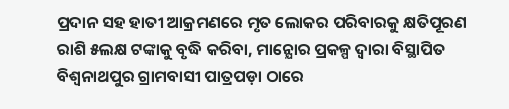ପ୍ରଦାନ ସହ ହାତୀ ଆକ୍ରମଣରେ ମୃତ ଲୋକର ପରିବାରକୁ କ୍ଷତିପୂରଣ ରାଶି ୫ଲକ୍ଷ ଟଙ୍କାକୁ ବୃଦ୍ଧି କରିବା, ମାନ୍ଯୋର ପ୍ରକଳ୍ପ ଦ୍ୱାରା ବିସ୍ଥାପିତ ବିଶ୍ୱନାଥପୁର ଗ୍ରାମବାସୀ ପାତ୍ରପଡ଼ା ଠାରେ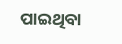ପାଇଥିବା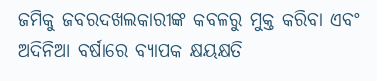ଜମିକୁ ଜବରଦଖଲକାରୀଙ୍କ କବଳରୁ ମୁକ୍ତ କରିବା ଏବଂ ଅଦିନିଆ ବର୍ଷାରେ ବ୍ୟାପକ କ୍ଷୟକ୍ଷତି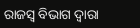ରାଜସ୍ୱ ବିଭାଗ ଦ୍ୱାରା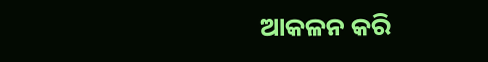ଆକଳନ କରି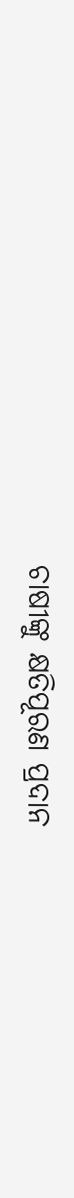ଚାଷୀଙ୍କୁ କ୍ଷତିପୂରଣ ପ୍ରଦାନ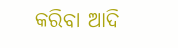କରିବା ଆଦି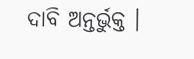ଦାବି ଅନ୍ତର୍ଭୁକ୍ତ ।